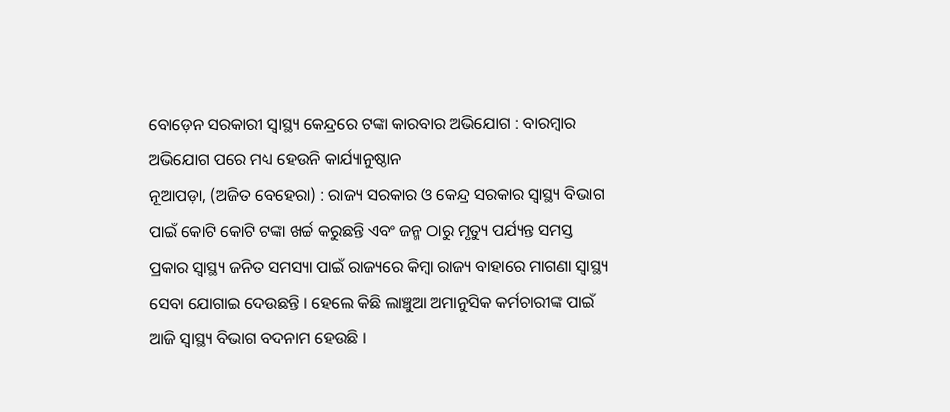ବୋଡ଼େନ ସରକାରୀ ସ୍ୱାସ୍ଥ୍ୟ କେନ୍ଦ୍ରରେ ଟଙ୍କା କାରବାର ଅଭିଯୋଗ : ବାରମ୍ବାର ଅଭିଯୋଗ ପରେ ମଧ୍ୟ ହେଉନି କାର୍ଯ୍ୟାନୁଷ୍ଠାନ
ନୂଆପଡ଼ା, (ଅଜିତ ବେହେରା) : ରାଜ୍ୟ ସରକାର ଓ କେନ୍ଦ୍ର ସରକାର ସ୍ୱାସ୍ଥ୍ୟ ବିଭାଗ ପାଇଁ କୋଟି କୋଟି ଟଙ୍କା ଖର୍ଚ୍ଚ କରୁଛନ୍ତି ଏବଂ ଜନ୍ମ ଠାରୁ ମୃତ୍ୟୁ ପର୍ଯ୍ୟନ୍ତ ସମସ୍ତ ପ୍ରକାର ସ୍ୱାସ୍ଥ୍ୟ ଜନିତ ସମସ୍ୟା ପାଇଁ ରାଜ୍ୟରେ କିମ୍ଵା ରାଜ୍ୟ ବାହାରେ ମାଗଣା ସ୍ୱାସ୍ଥ୍ୟ ସେବା ଯୋଗାଇ ଦେଉଛନ୍ତି । ହେଲେ କିଛି ଲାଞ୍ଚୁଆ ଅମାନୁସିକ କର୍ମଚାରୀଙ୍କ ପାଇଁ ଆଜି ସ୍ୱାସ୍ଥ୍ୟ ବିଭାଗ ବଦନାମ ହେଉଛି ।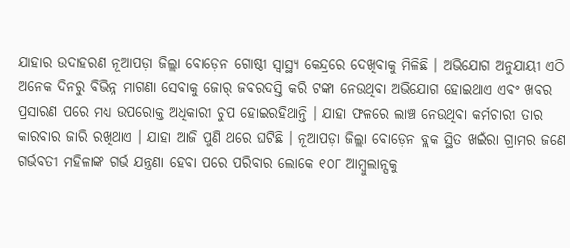ଯାହାର ଉଦାହରଣ ନୂଆପଡ଼ା ଜିଲ୍ଲା ବୋଡ଼େନ ଗୋଷ୍ଠୀ ସ୍ୱାସ୍ଥ୍ୟ କେନ୍ଦ୍ରରେ ଦେଖିବାକୁ ମିଳିଛି । ଅଭିଯୋଗ ଅନୁଯାୟୀ ଏଠି ଅନେକ ଦିନରୁ ବିଭିନ୍ନ ମାଗଣା ସେବାକୁ ଜୋର୍ ଜବରଦସ୍ତି କରି ଟଙ୍କା ନେଉଥିବା ଅଭିଯୋଗ ହୋଇଥାଏ ଏବଂ ଖବର ପ୍ରସାରଣ ପରେ ମଧ୍ୟ ଉପରୋକ୍ତ ଅଧିକାରୀ ଚୁପ ହୋଇରହିଥାନ୍ତି । ଯାହା ଫଳରେ ଲାଞ୍ଚ ନେଉଥିବା କର୍ମଚାରୀ ତାର କାରବାର ଜାରି ରଖିଥାଏ । ଯାହା ଆଜି ପୁଣି ଥରେ ଘଟିଛି । ନୂଆପଡ଼ା ଜିଲ୍ଲା ବୋଡ଼େନ ବ୍ଲକ ସ୍ଥିତ ଖଇଁରା ଗ୍ରାମର ଜଣେ ଗର୍ଭବତୀ ମହିଳାଙ୍କ ଗର୍ଭ ଯନ୍ତ୍ରଣା ହେବା ପରେ ପରିବାର ଲୋକେ ୧୦୮ ଆମ୍ବୁଲାନ୍ସକୁ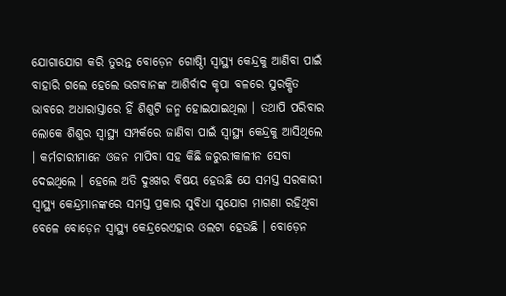ଯୋଗାଯୋଗ କରି ତୁରନ୍ତ ବୋଡ଼େନ ଗୋଷ୍ଠିୀ ସ୍ୱାସ୍ଥ୍ୟ କେନ୍ଦ୍ରକୁ ଆଣିବା ପାଇଁ ବାହାରି ଗଲେ ହେଲେ ଭଗବାନଙ୍କ ଆଶିର୍ବାଦ କୃପା ବଳରେ ସୁରକ୍ଷିତ ଭାବରେ ଅଧାରାସ୍ତାରେ ହିଁ ଶିଶୁଟି ଜନ୍ମ ହୋଇଯାଇଥିଲା । ତଥାପି ପରିବାର ଲୋକେ ଶିଶୁର ସ୍ୱାସ୍ଥ୍ୟ ସମ୍ପର୍କରେ ଜାଣିବା ପାଇଁ ସ୍ୱାସ୍ଥ୍ୟ କେନ୍ଦ୍ରକୁ ଆସିଥିଲେ । କର୍ମଚାରୀମାନେ ଓଜନ ମାପିବା ସହ କିଛି ଜରୁରୀକାଳୀନ ସେବା ଦେଇଥିଲେ । ହେଲେ ଅତି ଦୁଃଖର ବିଷୟ ହେଉଛି ଯେ ସମସ୍ତ ସରକାରୀ ସ୍ୱାସ୍ଥ୍ୟ କେନ୍ଦ୍ରମାନଙ୍କରେ ସମସ୍ତ ପ୍ରକାର ସୁବିଧା ସୁଯୋଗ ମାଗଣା ରହିଥିବା ବେଳେ ବୋଡ଼େନ ସ୍ୱାସ୍ଥ୍ୟ କେନ୍ଦ୍ରରେଏହାର ଓଲଟା ହେଉଛି । ବୋଡ଼େନ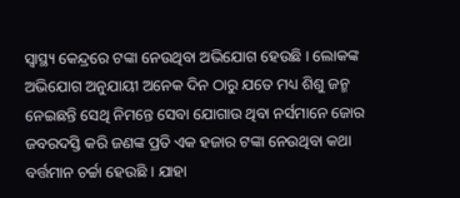ସ୍ୱାସ୍ଥ୍ୟ କେନ୍ଦ୍ରରେ ଟଙ୍କା ନେଉଥିବା ଅଭିଯୋଗ ହେଉଛି । ଲୋକଙ୍କ ଅଭିଯୋଗ ଅନୁଯାୟୀ ଅନେକ ଦିନ ଠାରୁ ଯତେ ମଧ୍ୟ ଶିଶୁ ଜନ୍ମ ନେଇଛନ୍ତି ସେଥି ନିମନ୍ତେ ସେବା ଯୋଗାଉ ଥିବା ନର୍ସମାନେ ଜୋର ଜବରଦସ୍ତି କରି ଜଣଙ୍କ ପ୍ରତି ଏକ ହଜାର ଟଙ୍କା ନେଉଥିବା କଥା ବର୍ତ୍ତମାନ ଚର୍ଚ୍ଚା ହେଉଛି । ଯାହା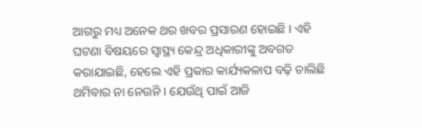ଆଗରୁ ମଧ୍ୟ ଅନେକ ଥର ଖବର ପ୍ରସାରଣ ହୋଇଛି । ଏହି ଘଟଣା ବିଷୟରେ ସ୍ୱାସ୍ଥ୍ୟ କେନ୍ଦ୍ର ଅଧିକାରୀଙ୍କୁ ଅବଗତ କରାଯାଇଛି, ହେଲେ ଏହି ପ୍ରକାର କାର୍ଯ୍ୟକଳାପ ବଢ଼ି ଚାଲିଛି ଥମିବାର ନା ନେଉନି । ଯେଉଁଥି ପାଇଁ ଆଜି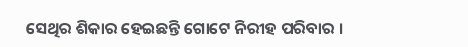ସେଥିର ଶିକାର ହେଇଛନ୍ତି ଗୋଟେ ନିରୀହ ପରିବାର ।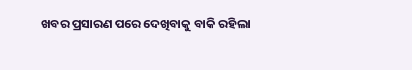ଖବର ପ୍ରସାରଣ ପରେ ଦେଖିବାକୁ ବାକି ରହିଲା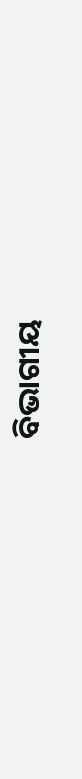ବିଭାଗୀୟ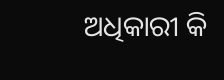ଅଧିକାରୀ କି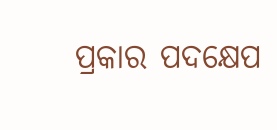ପ୍ରକାର ପଦକ୍ଷେପ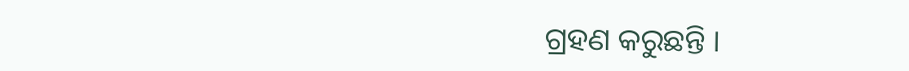ଗ୍ରହଣ କରୁଛନ୍ତି ।